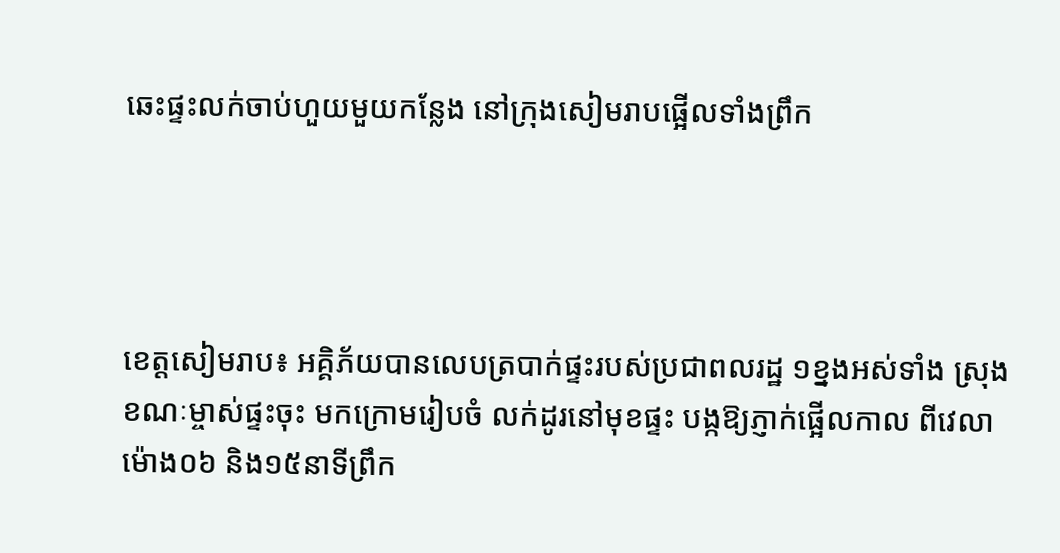ឆេះផ្ទះលក់ចាប់ហួយមួយកន្លែង នៅក្រុងសៀមរាបផ្អើលទាំងព្រឹក




ខេត្តសៀមរាប៖ អគ្គិភ័យបានលេបត្របាក់ផ្ទះរបស់ប្រជាពលរដ្ឋ ១ខ្នងអស់ទាំង ស្រុង ខណៈម្ចាស់ផ្ទះចុះ មកក្រោមរៀបចំ លក់ដូរនៅមុខផ្ទះ បង្កឱ្យភ្ញាក់ផ្អើលកាល ពីវេលាម៉ោង០៦ និង១៥នាទីព្រឹក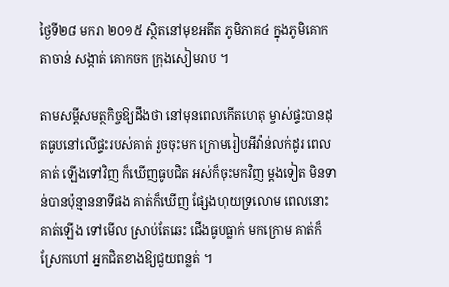ថ្ងៃទី២៨ មករា ២០១៥ ស្ថិតនៅមុខអតីត ភូមិភាគ៤ ក្នុងភូមិគោកតាចាន់ សង្កាត់ គោកចក ក្រុងសៀមរាប ។

តាមសម្តីសមត្ថកិច្ចឱ្យដឹងថា នៅមុនពេលកើតហេតុ ម្ចាស់ផ្ទះបានដុតធូបនៅលើផ្ទះរបស់គាត់ រួចចុះមក ក្រោមរៀបអីវ៉ាន់លក់ដូរ ពេលគាត់ ឡើងទៅវិញ ក៏ឃើញធូបជិត អស់ក៏ចុះមកវិញ ម្តងទៀត មិនទាន់បានប៉ុន្មាននាទីផង គាត់ក៏ឃើញ ផ្សែងហុយទ្រលោម ពេលនោះគាត់ឡើង ទៅមើល ស្រាប់តែឆេះ ជើងធូបធ្លាក់ មកក្រោម គាត់ក៏ស្រែកហៅ អ្នកជិតខាងឱ្យជួយពន្លត់ ។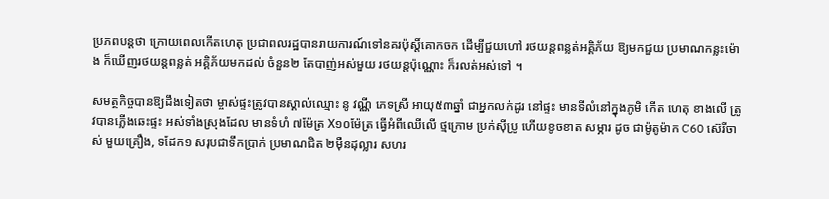ប្រភពបន្តថា ក្រោយពេលកើតហេតុ ប្រជាពលរដ្ឋបានរាយការណ៍ទៅនគរប៉ុស្តិ៍គោកចក ដើម្បីជួយហៅ រថយន្តពន្លត់អគ្គិភ័យ ឱ្យមកជួយ ប្រមាណកន្លះម៉ោង ក៏ឃើញរថយន្តពន្លត់ អគ្គិភ័យមកដល់ ចំនួន២ តែបាញ់អស់មួយ រថយន្តប៉ុណ្ណោះ ក៏រលត់អស់ទៅ ។

សមត្ថកិច្ចបានឱ្យដឹងទៀតថា ម្ចាស់ផ្ទះត្រូវបានស្គាល់ឈ្មោះ នូ វណ្ណី ភេទស្រី អាយុ៥៣ឆ្នាំ ជាអ្នកលក់ដូរ នៅផ្ទះ មានទីលំនៅក្នុងភូមិ កើត ហេតុ ខាងលើ ត្រូវបានភ្លើងឆេះផ្ទះ អស់ទាំងស្រុងដែល មានទំហំ ៧ម៉ែត្រ X១០ម៉ែត្រ ធ្វើអំពីឈើលើ ថ្មក្រោម ប្រក់ស៊ីប្រូ ហើយខូចខាត សម្ភារ ដូច ជាម៉ូតូម៉ាក C60 ស៊េរីចាស់ មួយគ្រឿង, ទដែក១ សរុបជាទឹកប្រាក់ ប្រមាណជិត ២ម៉ឺនដុល្លារ សហរ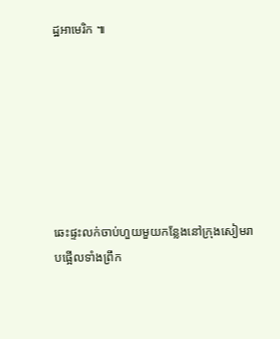ដ្ឋអាមេរិក ៕







ឆេះផ្ទះលក់ចាប់ហួយមួយកន្លែងនៅក្រុងសៀមរាបផ្អើលទាំងព្រឹក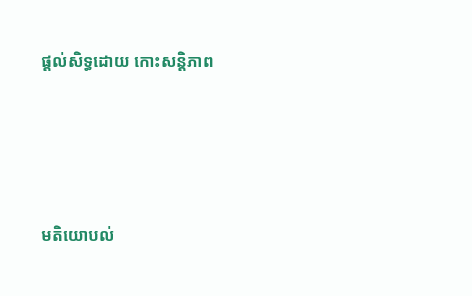ផ្តល់សិទ្ធដោយ កោះសន្តិភាព




មតិយោបល់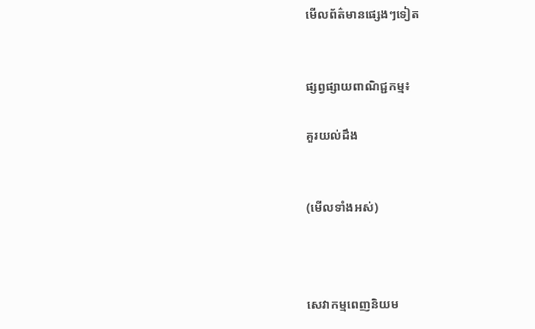មើលព័ត៌មានផ្សេងៗទៀត


ផ្សព្វផ្សាយពាណិជ្ជកម្ម៖

គួរយល់ដឹង


(មើលទាំងអស់)



សេវាកម្មពេញនិយម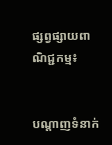ផ្សព្វផ្សាយពាណិជ្ជកម្ម៖


បណ្តាញទំនាក់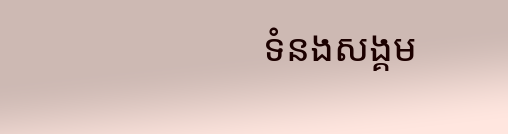ទំនងសង្គម